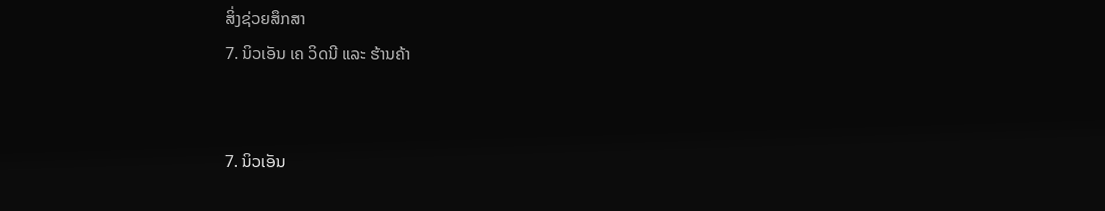ສິ່ງຊ່ວຍສຶກສາ
7. ນິວເອັນ ເຄ ວິດນີ ແລະ ຮ້ານຄ້າ


7. ນິວເອັນ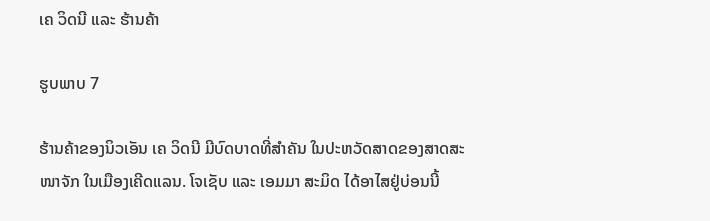ເຄ ວິດນີ ແລະ ຮ້ານຄ້າ

ຮູບພາບ 7

ຮ້ານຄ້າຂອງນິວເອັນ ເຄ ວິດນີ ມີບົດບາດທີ່ສຳຄັນ ໃນປະຫວັດສາດຂອງສາດສະໜາຈັກ ໃນເມືອງເຄີດແລນ. ໂຈເຊັບ ແລະ ເອມມາ ສະມິດ ໄດ້ອາໄສຢູ່ບ່ອນນີ້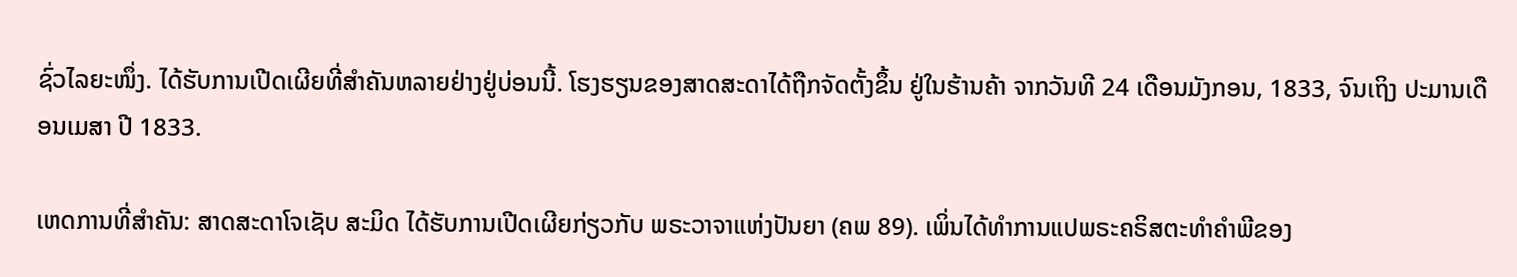ຊົ່ວໄລຍະໜຶ່ງ. ໄດ້ຮັບການເປີດເຜີຍທີ່ສຳຄັນຫລາຍຢ່າງຢູ່ບ່ອນນີ້. ໂຮງຮຽນຂອງສາດສະດາໄດ້ຖືກຈັດຕັ້ງຂຶ້ນ ຢູ່ໃນຮ້ານຄ້າ ຈາກວັນທີ 24 ເດືອນມັງກອນ, 1833, ຈົນເຖິງ ປະມານເດືອນເມສາ ປີ 1833.

ເຫດການທີ່ສຳຄັນ: ສາດສະດາໂຈເຊັບ ສະມິດ ໄດ້ຮັບການເປີດເຜີຍກ່ຽວກັບ ພຣະວາຈາແຫ່ງປັນຍາ (ຄພ 89). ເພິ່ນໄດ້ທຳການແປພຣະຄຣິສຕະທຳຄຳພີຂອງ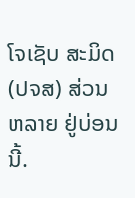ໂຈເຊັບ ສະມິດ (ປຈສ) ສ່ວນຫລາຍ ຢູ່ບ່ອນນີ້.